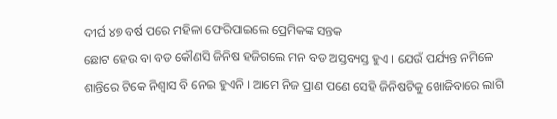ଦୀର୍ଘ ୪୭ ବର୍ଷ ପରେ ମହିଳା ଫେରିପାଇଲେ ପ୍ରେମିକଙ୍କ ସନ୍ତକ
ଛୋଟ ହେଉ ବା ବଡ କୌଣସି ଜିନିଷ ହଜିଗଲେ ମନ ବଡ ଅସ୍ତବ୍ୟସ୍ତ ହୁଏ । ଯେଉଁ ପର୍ଯ୍ୟନ୍ତ ନମିଳେ ଶାନ୍ତିରେ ଟିକେ ନିଶ୍ବାସ ବି ନେଇ ହୁଏନି । ଆମେ ନିଜ ପ୍ରାଣ ପଣେ ସେହି ଜିନିଷଟିକୁ ଖୋଜିବାରେ ଲାଗି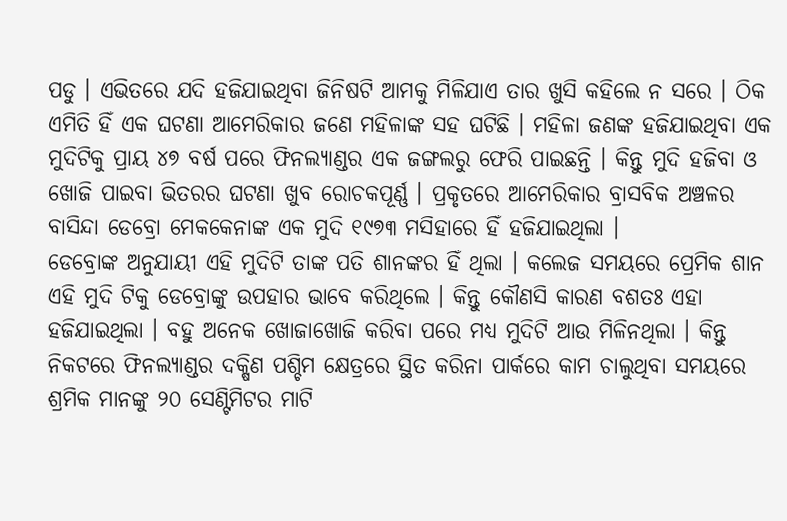ପଡୁ । ଏଭିତରେ ଯଦି ହଜିଯାଇଥିବା ଜିନିଷଟି ଆମକୁ ମିଳିଯାଏ ତାର ଖୁସି କହିଲେ ନ ସରେ । ଠିକ ଏମିତି ହିଁ ଏକ ଘଟଣା ଆମେରିକାର ଜଣେ ମହିଳାଙ୍କ ସହ ଘଟିଛି । ମହିଳା ଜଣଙ୍କ ହଜିଯାଇଥିବା ଏକ ମୁଦିଟିକୁ ପ୍ରାୟ ୪୭ ବର୍ଷ ପରେ ଫିନଲ୍ୟାଣ୍ଡର ଏକ ଜଙ୍ଗଲରୁ ଫେରି ପାଇଛନ୍ତି । କିନ୍ତୁ ମୁଦି ହଜିବା ଓ ଖୋଜି ପାଇବା ଭିତରର ଘଟଣା ଖୁବ ରୋଚକପୂର୍ଣ୍ଣ । ପ୍ରକୃତରେ ଆମେରିକାର ବ୍ରାସବିକ ଅଞ୍ଚଳର ବାସିନ୍ଦା ଡେବ୍ରୋ ମେକକେନାଙ୍କ ଏକ ମୁଦି ୧୯୭୩ ମସିହାରେ ହିଁ ହଜିଯାଇଥିଲା ।
ଡେବ୍ରୋଙ୍କ ଅନୁଯାୟୀ ଏହି ମୁଦିଟି ତାଙ୍କ ପତି ଶାନଙ୍କର ହିଁ ଥିଲା । କଲେଜ ସମୟରେ ପ୍ରେମିକ ଶାନ ଏହି ମୁଦି ଟିକୁ ଡେବ୍ରୋଙ୍କୁ ଉପହାର ଭାବେ କରିଥିଲେ । କିନ୍ତୁ କୌଣସି କାରଣ ବଶତଃ ଏହା ହଜିଯାଇଥିଲା । ବହୁ ଅନେକ ଖୋଜାଖୋଜି କରିବା ପରେ ମଧ୍ୟ ମୁଦିଟି ଆଉ ମିଳିନଥିଲା । କିନ୍ତୁ ନିକଟରେ ଫିନଲ୍ୟାଣ୍ଡର ଦକ୍ଷିଣ ପଶ୍ଚିମ କ୍ଷେତ୍ରରେ ସ୍ଥିତ କରିନା ପାର୍କରେ କାମ ଚାଲୁଥିବା ସମୟରେ ଶ୍ରମିକ ମାନଙ୍କୁ ୨୦ ସେଣ୍ଟିମିଟର ମାଟି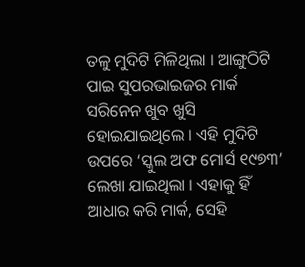ତଳୁ ମୁଦିଟି ମିଳିଥିଲା । ଆଙ୍ଗୁଠିଟି ପାଇ ସୁପରଭାଇଜର ମାର୍କ ସରିନେନ ଖୁବ ଖୁସି ହୋଇଯାଇଥିଲେ । ଏହି ମୁଦିଟି ଉପରେ ‘ସ୍କୁଲ ଅଫ ମୋର୍ସ ୧୯୭୩’ ଲେଖା ଯାଇଥିଲା । ଏହାକୁ ହିଁ ଆଧାର କରି ମାର୍କ, ସେହି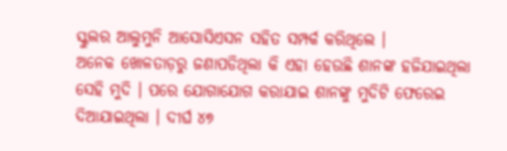ସ୍କୁଲର ଆଲୁମୁନି ଆସୋସିଏସନ ସହିତ ସମ୍ପର୍କ କରିଥିଲେ ।
ଅନେକ ଖୋଳତାଡ଼ରୁ ଜଣାପଡିଥିଲା କି ଏହା ହେଉଛି ଶାନଙ୍କ ହଜିଯାଇଥିଲା ସେହି ମୁଦି । ପରେ ଯୋଗାଯୋଗ କରାଯାଇ ଶାନଙ୍କୁ ମୁଦିଟି ଫେରେଇ ଦିଆଯାଇଥିଲା । ଦୀର୍ଘ ୪୭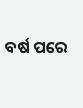ବର୍ଷ ପରେ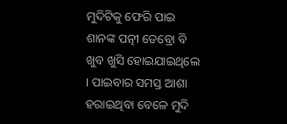ମୁଦିଟିକୁ ଫେରି ପାଇ ଶାନଙ୍କ ପତ୍ନୀ ଡେବ୍ରୋ ବି ଖୁବ ଖୁସି ହୋଇଯାଇଥିଲେ । ପାଇବାର ସମସ୍ତ ଆଶା ହରାଇଥିବା ବେଳେ ମୁଦି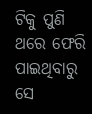ଟିକୁ ପୁଣି ଥରେ ଫେରି ପାଇଥିବାରୁ ସେ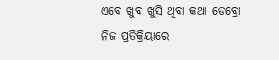ଏବେ ଖୁବ ଖୁସି ଥିବା କଥା ଡେବ୍ରୋ ନିଜ ପ୍ରତିକ୍ରିୟାରେ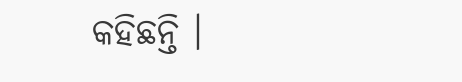କହିଛନ୍ତି ।